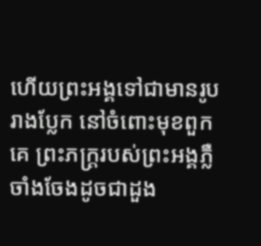ហើយព្រះអង្គទៅជាមានរូបរាងប្លែក នៅចំពោះមុខពួកគេ ព្រះភក្ដ្ររបស់ព្រះអង្គភ្លឺចាំងចែងដូចជាដួង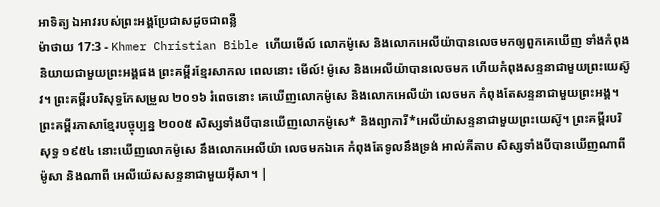អាទិត្យ ឯអាវរបស់ព្រះអង្គប្រែជាសដូចជាពន្លឺ
ម៉ាថាយ 17:3 - Khmer Christian Bible ហើយមើល៍ លោកម៉ូសេ និងលោកអេលីយ៉ាបានលេចមកឲ្យពួកគេឃើញ ទាំងកំពុងនិយាយជាមួយព្រះអង្គផង ព្រះគម្ពីរខ្មែរសាកល ពេលនោះ មើល៍! ម៉ូសេ និងអេលីយ៉ាបានលេចមក ហើយកំពុងសន្ទនាជាមួយព្រះយេស៊ូវ។ ព្រះគម្ពីរបរិសុទ្ធកែសម្រួល ២០១៦ រំពេចនោះ គេឃើញលោកម៉ូសេ និងលោកអេលីយ៉ា លេចមក កំពុងតែសន្ទនាជាមួយព្រះអង្គ។ ព្រះគម្ពីរភាសាខ្មែរបច្ចុប្បន្ន ២០០៥ សិស្សទាំងបីបានឃើញលោកម៉ូសេ* និងព្យាការី*អេលីយ៉ាសន្ទនាជាមួយព្រះយេស៊ូ។ ព្រះគម្ពីរបរិសុទ្ធ ១៩៥៤ នោះឃើញលោកម៉ូសេ នឹងលោកអេលីយ៉ា លេចមកឯគេ កំពុងតែទូលនឹងទ្រង់ អាល់គីតាប សិស្សទាំងបីបានឃើញណាពីម៉ូសា និងណាពី អេលីយ៉េសសន្ទនាជាមួយអ៊ីសា។ |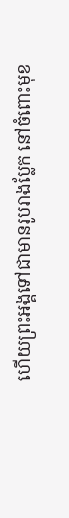ហើយព្រះអង្គទៅជាមានរូបរាងប្លែក នៅចំពោះមុខ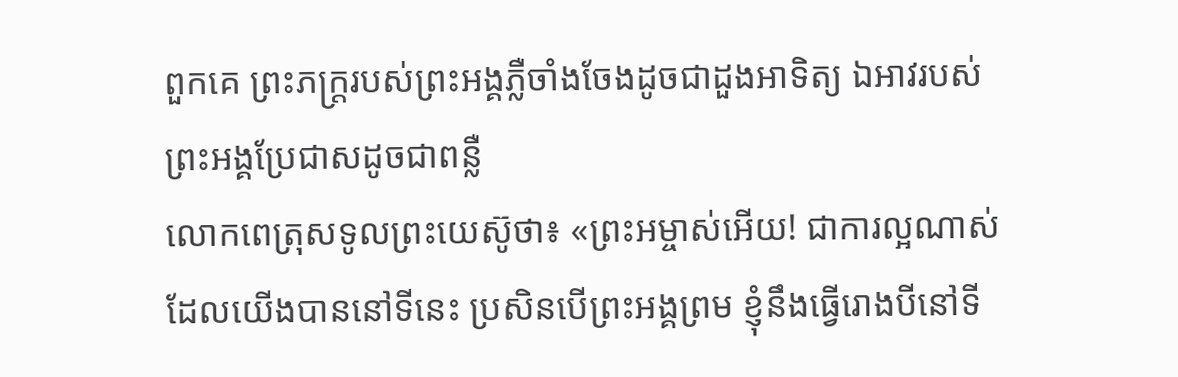ពួកគេ ព្រះភក្ដ្ររបស់ព្រះអង្គភ្លឺចាំងចែងដូចជាដួងអាទិត្យ ឯអាវរបស់ព្រះអង្គប្រែជាសដូចជាពន្លឺ
លោកពេត្រុសទូលព្រះយេស៊ូថា៖ «ព្រះអម្ចាស់អើយ! ជាការល្អណាស់ដែលយើងបាននៅទីនេះ ប្រសិនបើព្រះអង្គព្រម ខ្ញុំនឹងធ្វើរោងបីនៅទី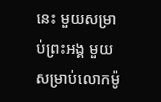នេះ មួយសម្រាប់ព្រះអង្គ មួយសម្រាប់លោកម៉ូ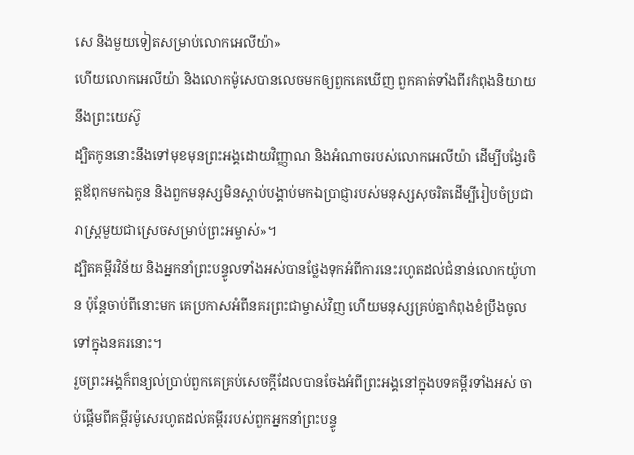សេ និងមួយទៀតសម្រាប់លោកអេលីយ៉ា»
ហើយលោកអេលីយ៉ា និងលោកម៉ូសេបានលេចមកឲ្យពួកគេឃើញ ពួកគាត់ទាំងពីរកំពុងនិយាយនឹងព្រះយេស៊ូ
ដ្បិតកូននោះនឹងទៅមុខមុនព្រះអង្គដោយវិញ្ញាណ និងអំណាចរបស់លោកអេលីយ៉ា ដើម្បីបង្វែរចិត្ដឪពុកមកឯកូន និងពួកមនុស្សមិនស្ដាប់បង្គាប់មកឯប្រាជ្ញារបស់មនុស្សសុចរិតដើម្បីរៀបចំប្រជារាស្ដ្រមួយជាស្រេចសម្រាប់ព្រះអម្ចាស់»។
ដ្បិតគម្ពីរវិន័យ និងអ្នកនាំព្រះបន្ទូលទាំងអស់បានថ្លែងទុកអំពីការនេះរហូតដល់ជំនាន់លោកយ៉ូហាន ប៉ុន្ដែចាប់ពីនោះមក គេប្រកាសអំពីនគរព្រះជាម្ចាស់វិញ ហើយមនុស្សគ្រប់គ្នាកំពុងខំប្រឹងចូលទៅក្នុងនគរនោះ។
រួចព្រះអង្គក៏ពន្យល់ប្រាប់ពួកគេគ្រប់សេចក្ដីដែលបានចែងអំពីព្រះអង្គនៅក្នុងបទគម្ពីរទាំងអស់ ចាប់ផ្ដើមពីគម្ពីរម៉ូសេរហូតដល់គម្ពីររបស់ពួកអ្នកនាំព្រះបន្ទូ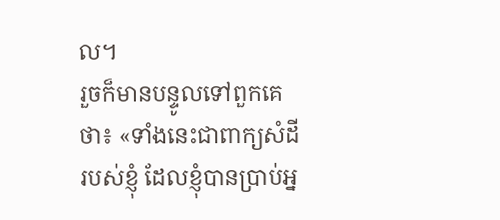ល។
រួចក៏មានបន្ទូលទៅពួកគេថា៖ «ទាំងនេះជាពាក្យសំដីរបស់ខ្ញុំ ដែលខ្ញុំបានប្រាប់អ្ន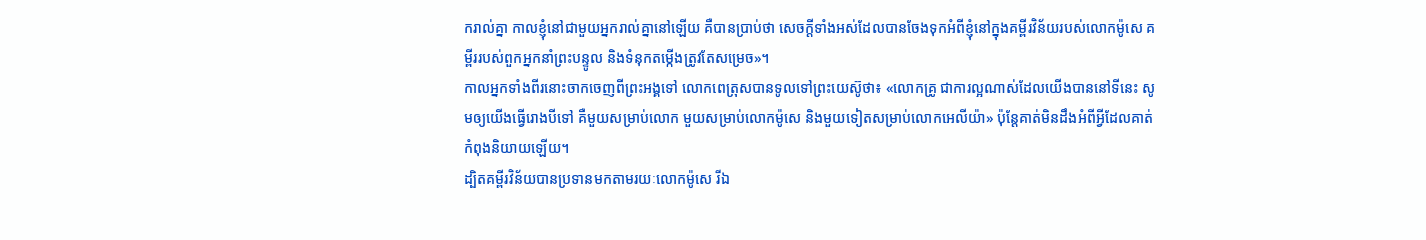ករាល់គ្នា កាលខ្ញុំនៅជាមួយអ្នករាល់គ្នានៅឡើយ គឺបានប្រាប់ថា សេចក្ដីទាំងអស់ដែលបានចែងទុកអំពីខ្ញុំនៅក្នុងគម្ពីរវិន័យរបស់លោកម៉ូសេ គម្ពីររបស់ពួកអ្នកនាំព្រះបន្ទូល និងទំនុកតម្កើងត្រូវតែសម្រេច»។
កាលអ្នកទាំងពីរនោះចាកចេញពីព្រះអង្គទៅ លោកពេត្រុសបានទូលទៅព្រះយេស៊ូថា៖ «លោកគ្រូ ជាការល្អណាស់ដែលយើងបាននៅទីនេះ សូមឲ្យយើងធ្វើរោងបីទៅ គឺមួយសម្រាប់លោក មួយសម្រាប់លោកម៉ូសេ និងមួយទៀតសម្រាប់លោកអេលីយ៉ា» ប៉ុន្ដែគាត់មិនដឹងអំពីអ្វីដែលគាត់កំពុងនិយាយឡើយ។
ដ្បិតគម្ពីរវិន័យបានប្រទានមកតាមរយៈលោកម៉ូសេ រីឯ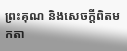ព្រះគុណ និងសេចក្ដីពិតមកតា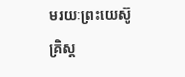មរយៈព្រះយេស៊ូគ្រិស្ដ